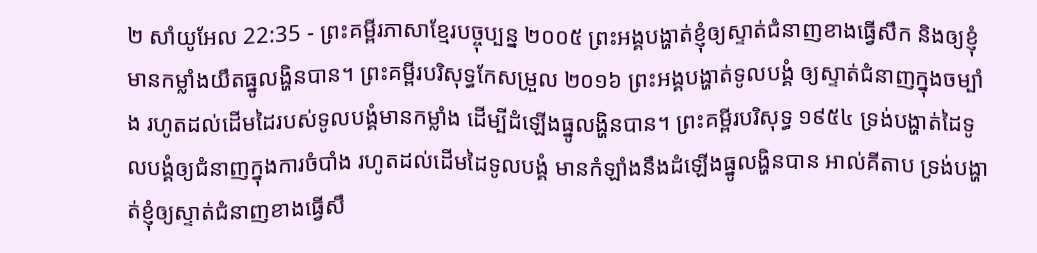២ សាំយូអែល 22:35 - ព្រះគម្ពីរភាសាខ្មែរបច្ចុប្បន្ន ២០០៥ ព្រះអង្គបង្ហាត់ខ្ញុំឲ្យស្ទាត់ជំនាញខាងធ្វើសឹក និងឲ្យខ្ញុំមានកម្លាំងយឹតធ្នូលង្ហិនបាន។ ព្រះគម្ពីរបរិសុទ្ធកែសម្រួល ២០១៦ ព្រះអង្គបង្ហាត់ទូលបង្គំ ឲ្យស្ទាត់ជំនាញក្នុងចម្បាំង រហូតដល់ដើមដៃរបស់ទូលបង្គំមានកម្លាំង ដើម្បីដំឡើងធ្នូលង្ហិនបាន។ ព្រះគម្ពីរបរិសុទ្ធ ១៩៥៤ ទ្រង់បង្ហាត់ដៃទូលបង្គំឲ្យជំនាញក្នុងការចំបាំង រហូតដល់ដើមដៃទូលបង្គំ មានកំឡាំងនឹងដំឡើងធ្នូលង្ហិនបាន អាល់គីតាប ទ្រង់បង្ហាត់ខ្ញុំឲ្យស្ទាត់ជំនាញខាងធ្វើសឹ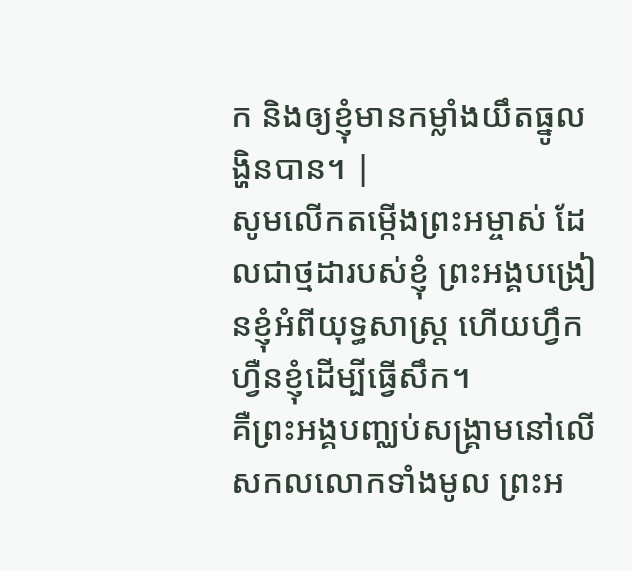ក និងឲ្យខ្ញុំមានកម្លាំងយឹតធ្នូលង្ហិនបាន។ |
សូមលើកតម្កើងព្រះអម្ចាស់ ដែលជាថ្មដារបស់ខ្ញុំ ព្រះអង្គបង្រៀនខ្ញុំអំពីយុទ្ធសាស្ត្រ ហើយហ្វឹកហ្វឺនខ្ញុំដើម្បីធ្វើសឹក។
គឺព្រះអង្គបញ្ឈប់សង្គ្រាមនៅលើ សកលលោកទាំងមូល ព្រះអ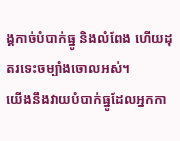ង្គកាច់បំបាក់ធ្នូ និងលំពែង ហើយដុតរទេះចម្បាំងចោលអស់។
យើងនឹងវាយបំបាក់ធ្នូដែលអ្នកកា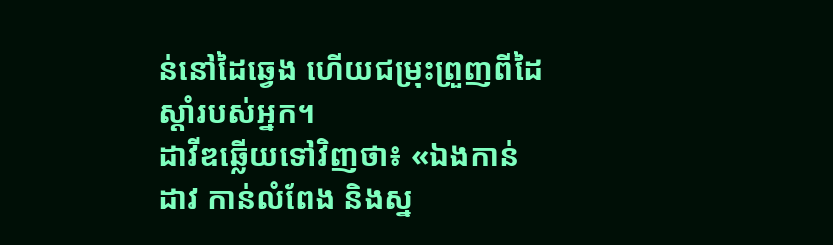ន់នៅដៃឆ្វេង ហើយជម្រុះព្រួញពីដៃស្ដាំរបស់អ្នក។
ដាវីឌឆ្លើយទៅវិញថា៖ «ឯងកាន់ដាវ កាន់លំពែង និងស្ន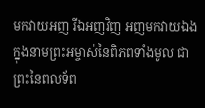មកវាយអញ រីឯអញវិញ អញមកវាយឯង ក្នុងនាមព្រះអម្ចាស់នៃពិភពទាំងមូល ជាព្រះនៃពលទ័ព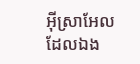អ៊ីស្រាអែល ដែលឯង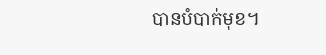បានបំបាក់មុខ។